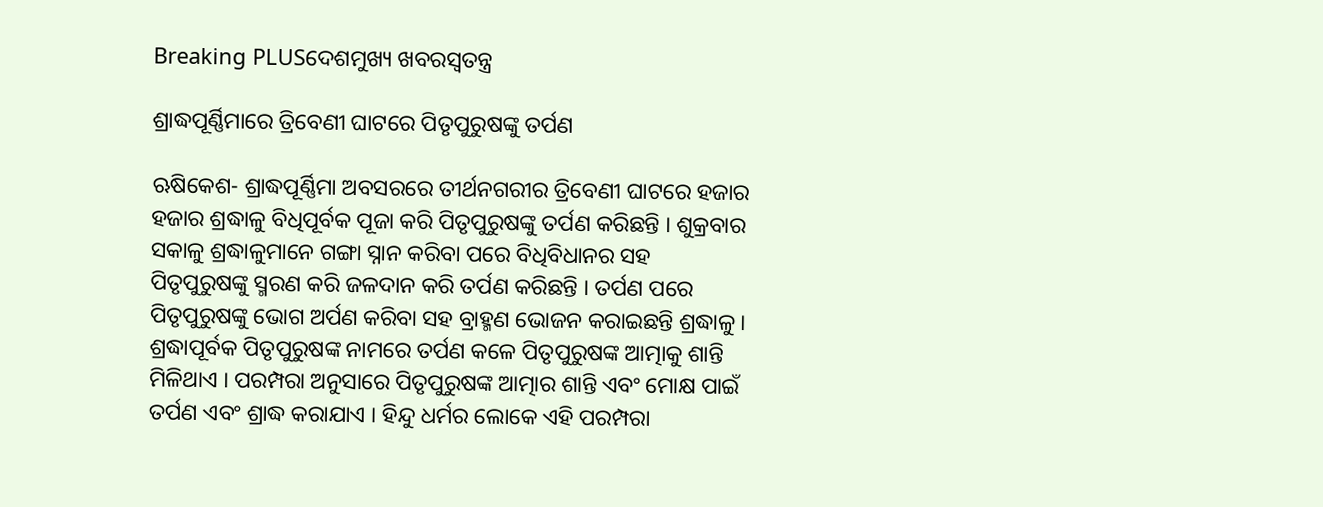Breaking PLUSଦେଶମୁଖ୍ୟ ଖବରସ୍ୱତନ୍ତ୍ର

ଶ୍ରାଦ୍ଧପୂର୍ଣ୍ଣିମାରେ ତ୍ରିବେଣୀ ଘାଟରେ ପିତୃପୁରୁଷଙ୍କୁ ତର୍ପଣ

ଋଷିକେଶ- ଶ୍ରାଦ୍ଧପୂର୍ଣ୍ଣିମା ଅବସରରେ ତୀର୍ଥନଗରୀର ତ୍ରିବେଣୀ ଘାଟରେ ହଜାର ହଜାର ଶ୍ରଦ୍ଧାଳୁ ବିଧିପୂର୍ବକ ପୂଜା କରି ପିତୃପୁରୁଷଙ୍କୁ ତର୍ପଣ କରିଛନ୍ତି । ଶୁକ୍ରବାର ସକାଳୁ ଶ୍ରଦ୍ଧାଳୁମାନେ ଗଙ୍ଗା ସ୍ନାନ କରିବା ପରେ ବିଧିବିଧାନର ସହ ପିତୃପୁରୁଷଙ୍କୁ ସ୍ମରଣ କରି ଜଳଦାନ କରି ତର୍ପଣ କରିଛନ୍ତି । ତର୍ପଣ ପରେ ପିତୃପୁରୁଷଙ୍କୁ ଭୋଗ ଅର୍ପଣ କରିବା ସହ ବ୍ରାହ୍ମଣ ଭୋଜନ କରାଇଛନ୍ତି ଶ୍ରଦ୍ଧାଳୁ ।
ଶ୍ରଦ୍ଧାପୂର୍ବକ ପିତୃପୁରୁଷଙ୍କ ନାମରେ ତର୍ପଣ କଳେ ପିତୃପୁରୁଷଙ୍କ ଆତ୍ମାକୁ ଶାନ୍ତି ମିଳିଥାଏ । ପରମ୍ପରା ଅନୁସାରେ ପିତୃପୁରୁଷଙ୍କ ଆତ୍ମାର ଶାନ୍ତି ଏବଂ ମୋକ୍ଷ ପାଇଁ ତର୍ପଣ ଏବଂ ଶ୍ରାଦ୍ଧ କରାଯାଏ । ହିନ୍ଦୁ ଧର୍ମର ଲୋକେ ଏହି ପରମ୍ପରା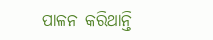ପାଳନ କରିଥାନ୍ତି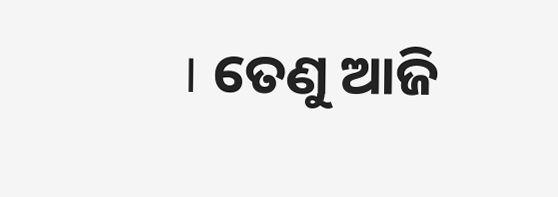। ତେଣୁ ଆଜି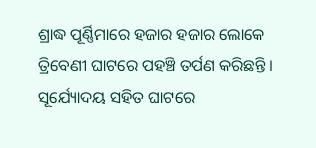ଶ୍ରାଦ୍ଧ ପୂର୍ଣ୍ଣିମାରେ ହଜାର ହଜାର ଲୋକେ ତ୍ରିବେଣୀ ଘାଟରେ ପହଞ୍ଚି ତର୍ପଣ କରିଛନ୍ତି । ସୂର୍ଯ୍ୟୋଦୟ ସହିତ ଘାଟରେ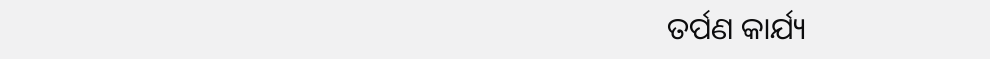ତର୍ପଣ କାର୍ଯ୍ୟ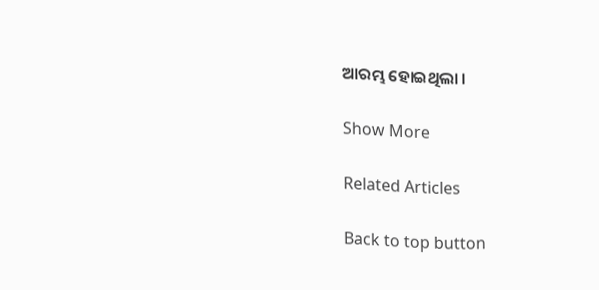ଆରମ୍ଭ ହୋଇଥିଲା ।

Show More

Related Articles

Back to top button